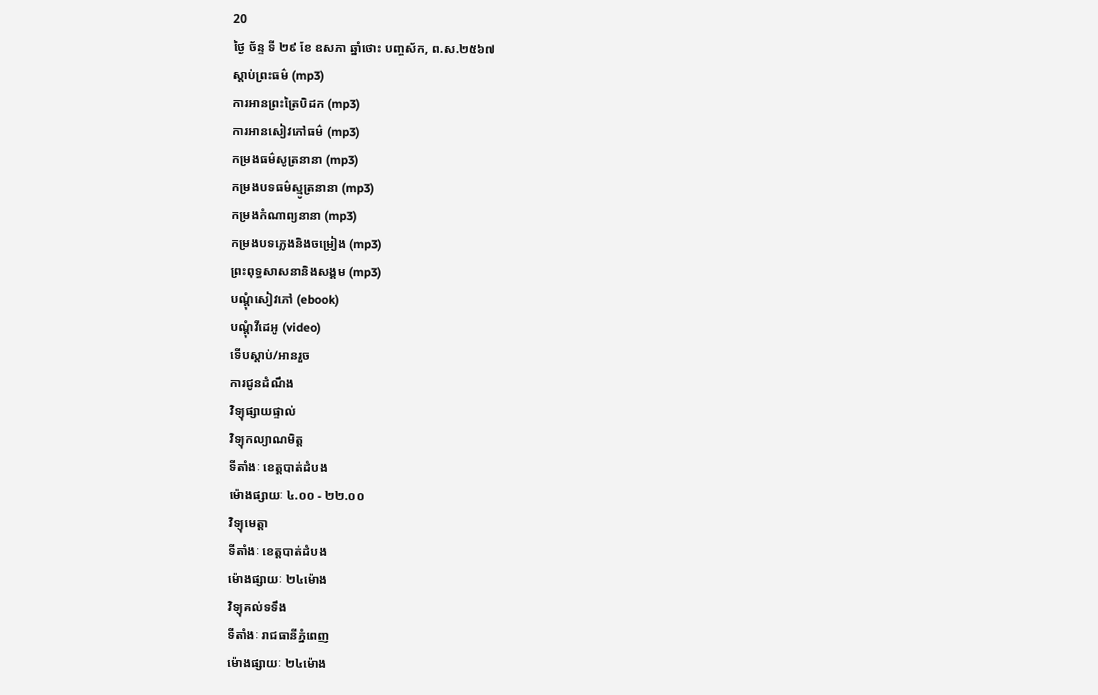20
ថ្ងៃ ច័ន្ទ ទី ២៩ ខែ ឧសភា ឆ្នាំថោះ បញ្ចស័ក, ព.ស.២៥៦៧
ស្តាប់ព្រះធម៌ (mp3)
ការអានព្រះត្រៃបិដក (mp3)
ការអានសៀវភៅធម៌ (mp3)
កម្រងធម៌សូត្រនានា (mp3)
កម្រងបទធម៌ស្មូត្រនានា (mp3)
កម្រងកំណាព្យនានា (mp3)
កម្រងបទភ្លេងនិងចម្រៀង (mp3)
ព្រះពុទ្ធសាសនានិងសង្គម (mp3)
បណ្តុំសៀវភៅ (ebook)
បណ្តុំវីដេអូ (video)
ទើបស្តាប់/អានរួច
ការជូនដំណឹង
វិទ្យុផ្សាយផ្ទាល់
វិទ្យុកល្យាណមិត្ត
ទីតាំងៈ ខេត្តបាត់ដំបង
ម៉ោងផ្សាយៈ ៤.០០ - ២២.០០
វិទ្យុមេត្តា
ទីតាំងៈ ខេត្តបាត់ដំបង
ម៉ោងផ្សាយៈ ២៤ម៉ោង
វិទ្យុគល់ទទឹង
ទីតាំងៈ រាជធានីភ្នំពេញ
ម៉ោងផ្សាយៈ ២៤ម៉ោង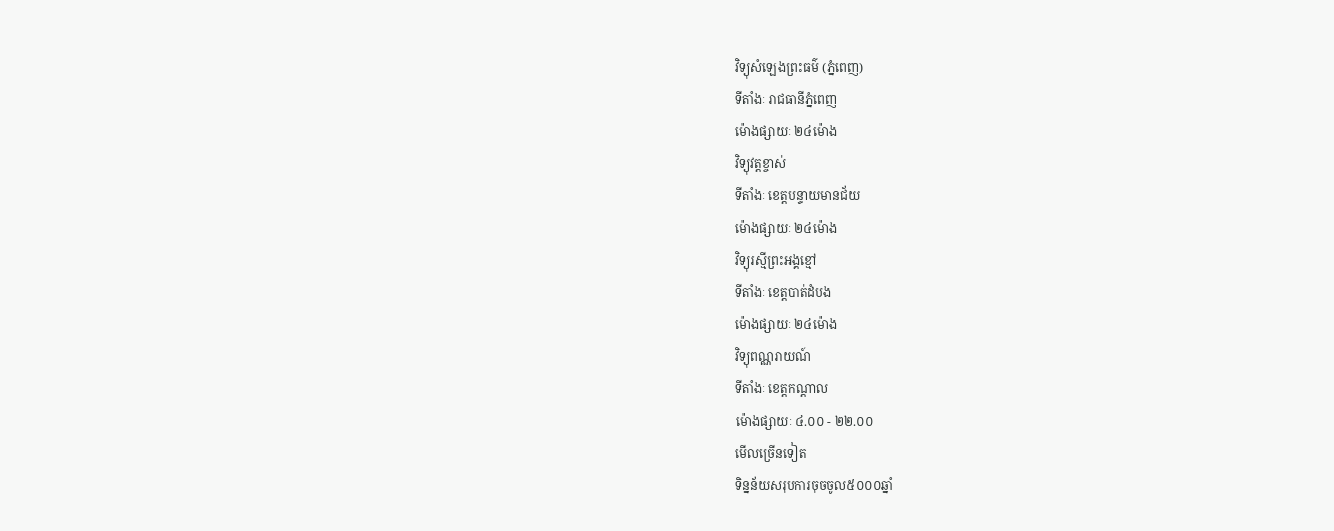វិទ្យុសំឡេងព្រះធម៌ (ភ្នំពេញ)
ទីតាំងៈ រាជធានីភ្នំពេញ
ម៉ោងផ្សាយៈ ២៤ម៉ោង
វិទ្យុវត្តខ្ចាស់
ទីតាំងៈ ខេត្តបន្ទាយមានជ័យ
ម៉ោងផ្សាយៈ ២៤ម៉ោង
វិទ្យុរស្មីព្រះអង្គខ្មៅ
ទីតាំងៈ ខេត្តបាត់ដំបង
ម៉ោងផ្សាយៈ ២៤ម៉ោង
វិទ្យុពណ្ណរាយណ៍
ទីតាំងៈ ខេត្តកណ្តាល
ម៉ោងផ្សាយៈ ៤.០០ - ២២.០០
មើលច្រើនទៀត
ទិន្នន័យសរុបការចុចចូល៥០០០ឆ្នាំ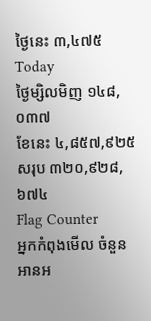ថ្ងៃនេះ ៣,៤៧៥
Today
ថ្ងៃម្សិលមិញ ១៤៨,០៣៧
ខែនេះ ៤,៨៥៧,៩២៥
សរុប ៣២០,៩២៨,៦៧៤
Flag Counter
អ្នកកំពុងមើល ចំនួន
អានអ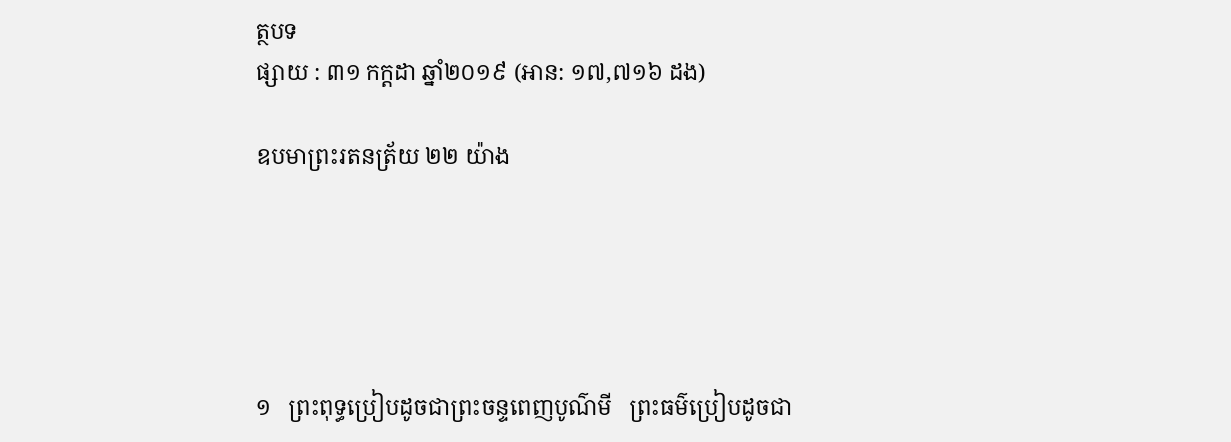ត្ថបទ
ផ្សាយ : ៣១ កក្តដា ឆ្នាំ២០១៩ (អាន: ១៧,៧១៦ ដង)

ឧបមាព្រះរតនត្រ័យ ២២ យ៉ាង





១   ព្រះពុទ្ធប្រៀបដូចជាព្រះចន្ទពេញបូណ៌មី   ព្រះធម៌ប្រៀបដូចជា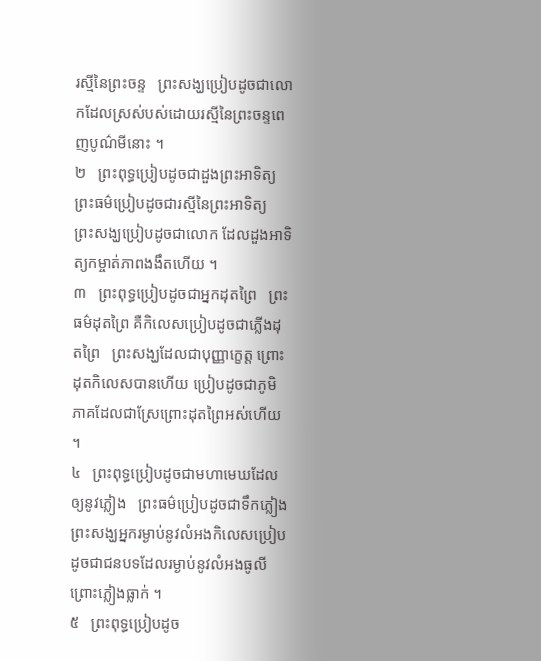រស្មីនៃព្រះចន្ទ   ព្រះសង្ឃប្រៀបដូចជាលោកដែលស្រស់បស់ដោយរស្មីនៃព្រះចន្ទពេញបូណ៌មីនោះ ។
២   ព្រះពុទ្ធប្រៀបដូចជាដួងព្រះអាទិត្យ   ព្រះធម៌ប្រៀបដូចជារស្មីនៃព្រះអាទិត្យ   ព្រះសង្ឃប្រៀបដូចជាលោក ដែលដួងអាទិត្យកម្ចាត់ភាពងងឹតហើយ ។
៣   ព្រះពុទ្ធប្រៀបដូចជាអ្នកដុតព្រៃ   ព្រះធម៌ដុតព្រៃ គឺកិលេសប្រៀបដូចជាភ្លើងដុតព្រៃ   ព្រះសង្ឃដែលជាបុញ្ញាក្ខេត្ត ព្រោះដុតកិលេសបានហើយ ប្រៀបដូចជាភូមិភាគដែលជាស្រែព្រោះដុតព្រៃអស់ហើយ ។
៤   ព្រះពុទ្ធប្រៀបដូចជាមហាមេឃដែលឲ្យនូវភ្លៀង   ព្រះធម៌ប្រៀបដូចជាទឹកភ្លៀង   ព្រះសង្ឃអ្នករម្ងាប់នូវលំអងកិលេសប្រៀបដូចជាជនបទដែលរម្ងាប់នូវលំអងធូលី ព្រោះភ្លៀងធ្លាក់ ។
៥   ព្រះពុទ្ធប្រៀបដូច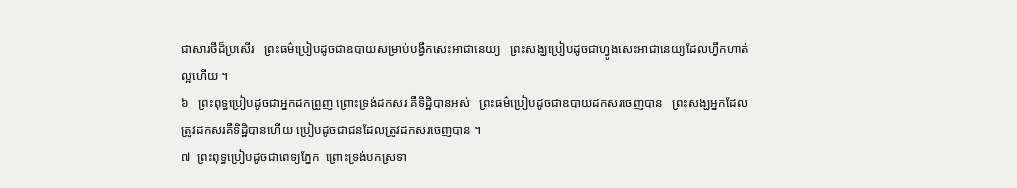ជាសារថីដ៏ប្រសើរ   ព្រះធម៌ប្រៀបដូចជាឧបាយសម្រាប់បង្វឹកសេះអាជានេយ្យ   ព្រះសង្ឃប្រៀបដូចជាហ្វូងសេះអាជានេយ្យដែលហ្វឹកហាត់ល្អហើយ ។
៦   ព្រះពុទ្ធប្រៀបដូចជាអ្នកដកព្រួញ ព្រោះទ្រង់ដកសរ គឺទិដ្ឋិបានអស់   ព្រះធម៌ប្រៀបដូចជាឧបាយដកសរចេញបាន   ព្រះសង្ឃអ្នកដែលត្រូវដកសរគឺទិដ្ឋិបានហើយ ប្រៀបដូចជាជនដែលត្រូវដកសរចេញបាន ។
៧  ព្រះពុទ្ធប្រៀបដូចជាពេទ្យភ្នែក  ព្រោះទ្រង់បកស្រទា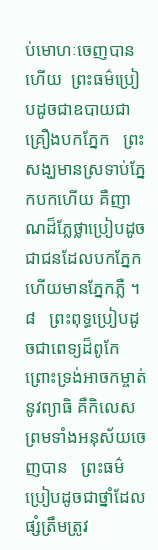ប់មោហៈចេញបានហើយ  ព្រះធម៌ប្រៀបដូចជាឧបាយជាគ្រឿងបកភ្នែក   ព្រះសង្ឃមានស្រទាប់ភ្នែកបកហើយ គឺញាណដ៏ភ្លែថ្លាប្រៀបដូចជាជនដែលបកភ្នែកហើយមានភ្នែកភ្លឺ ។
៨   ព្រះពុទ្ធប្រៀបដូចជាពេទ្យដ៏ពូកែ ព្រោះទ្រង់អាចកម្ចាត់នូវព្យាធិ គឺកិលេស ព្រមទាំងអនុស័យចេញបាន   ព្រះធម៌ប្រៀបដូចជាថ្នាំដែលផ្សំត្រឹមត្រូវ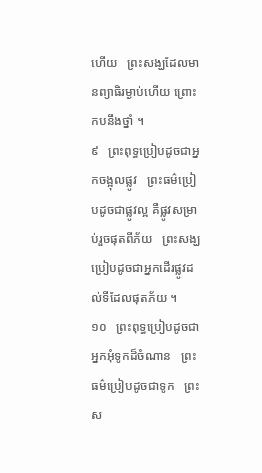ហើយ   ព្រះសង្ឃដែលមានព្យាធិរម្ងាប់ហើយ ព្រោះកបនឹងថ្នាំ ។
៩   ព្រះពុទ្ធប្រៀបដូចជាអ្នកចង្អុលផ្លូវ   ព្រះធម៌ប្រៀបដូចជាផ្លូវល្អ គឺផ្លូវសម្រាប់រួចផុតពីភ័យ   ព្រះសង្ឃប្រៀបដូចជាអ្នកដើរផ្លូវដល់ទីដែលផុតភ័យ ។
១០   ព្រះពុទ្ធប្រៀបដូចជាអ្នកអុំទូកដ៏ចំណាន   ព្រះធម៌ប្រៀបដូចជាទូក   ព្រះស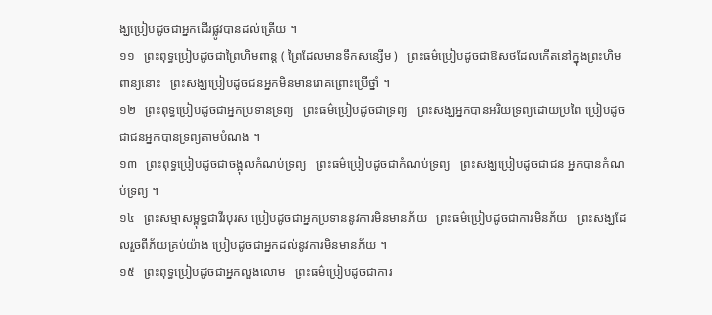ង្ឃប្រៀបដូចជាអ្នកដើរផ្លូវបានដល់ត្រើយ ។
១១   ព្រះពុទ្ធប្រៀបដូចជាព្រៃហិមពាន្ត ( ព្រៃដែលមានទឹកសន្សើម )   ព្រះធម៌ប្រៀបដូចជាឱសថដែលកើតនៅក្នុងព្រះហិមពាន្យនោះ   ព្រះសង្ឃប្រៀបដូចជនអ្នកមិនមានរោគព្រោះប្រើថ្នាំ ។
១២   ព្រះពុទ្ធប្រៀបដូចជាអ្នកប្រទានទ្រព្យ   ព្រះធម៌ប្រៀបដូចជាទ្រព្យ   ព្រះសង្ឃអ្នកបានអរិយទ្រព្យដោយប្រពៃ ប្រៀបដូចជាជនអ្នកបានទ្រព្យតាមបំណង ។
១៣   ព្រះពុទ្ធប្រៀបដូចជាចង្អុលកំណប់ទ្រព្យ   ព្រះធម៌ប្រៀបដូចជាកំណប់ទ្រព្យ   ព្រះសង្ឃប្រៀបដូចជាជន អ្នកបានកំណប់ទ្រព្យ ។
១៤   ព្រះសម្មាសម្ពុទ្ធជាវីរបុរស ប្រៀបដូចជាអ្នកប្រទាននូវការមិនមានភ័យ   ព្រះធម៌ប្រៀបដូចជាការមិនភ័យ   ព្រះសង្ឃដែលរួចពីភ័យគ្រប់យ៉ាង ប្រៀបដូចជាអ្នកដល់នូវការមិនមានភ័យ ។
១៥   ព្រះពុទ្ធប្រៀបដូចជាអ្នកលួងលោម   ព្រះធម៌ប្រៀបដូចជាការ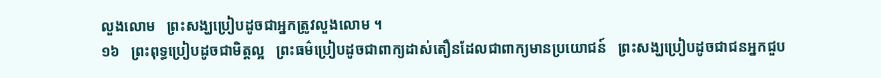លួងលោម   ព្រះសង្ឃប្រៀបដូចជាអ្នកត្រូវលួងលោម ។
១៦   ព្រះពុទ្ធប្រៀបដូចជាមិត្តល្អ   ព្រះធម៌ប្រៀបដូចជាពាក្យដាស់តឿនដែលជាពាក្យមានប្រយោជន៍   ព្រះសង្ឃប្រៀបដូចជាជនអ្នកជួប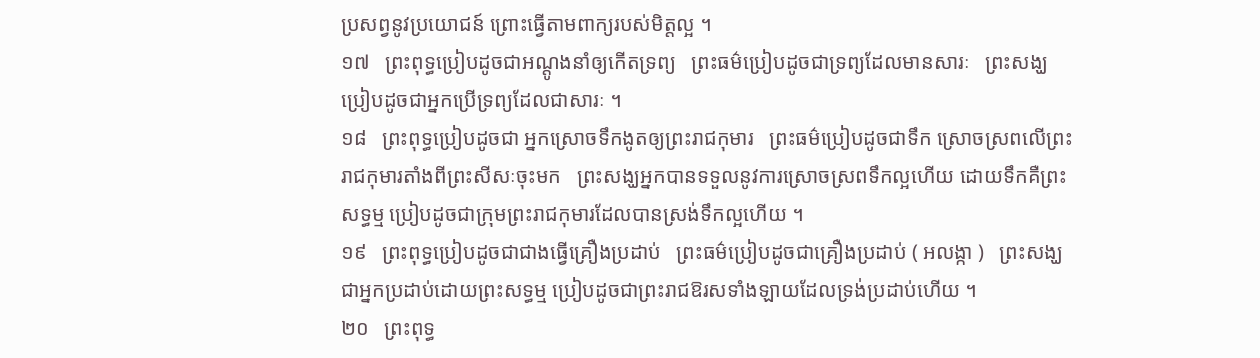ប្រសព្វនូវប្រយោជន៍ ព្រោះធ្វើតាមពាក្យរបស់មិត្តល្អ ។
១៧   ព្រះពុទ្ធប្រៀបដូចជាអណ្តូងនាំឲ្យកើតទ្រព្យ   ព្រះធម៌ប្រៀបដូចជាទ្រព្យដែលមានសារៈ   ព្រះសង្ឃប្រៀបដូចជាអ្នកប្រើទ្រព្យដែលជាសារៈ ។
១៨   ព្រះពុទ្ធប្រៀបដូចជា អ្នកស្រោចទឹកងូតឲ្យព្រះរាជកុមារ   ព្រះធម៌ប្រៀបដូចជាទឹក ស្រោចស្រពលើព្រះរាជកុមារតាំងពីព្រះសីសៈចុះមក   ព្រះសង្ឃអ្នកបានទទួលនូវការស្រោចស្រពទឹកល្អហើយ ដោយទឹកគឺព្រះសទ្ធម្ម ប្រៀបដូចជាក្រុមព្រះរាជកុមារដែលបានស្រង់ទឹកល្អហើយ ។
១៩   ព្រះពុទ្ធប្រៀបដូចជាជាងធ្វើគ្រឿងប្រដាប់   ព្រះធម៌ប្រៀបដូចជាគ្រឿងប្រដាប់ ( អលង្កា )   ព្រះសង្ឃជាអ្នកប្រដាប់ដោយព្រះសទ្ធម្ម ប្រៀបដូចជាព្រះរាជឱរសទាំងឡាយដែលទ្រង់ប្រដាប់ហើយ ។
២០   ព្រះពុទ្ធ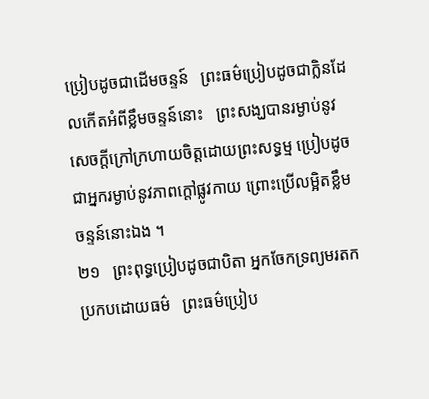ប្រៀបដូចជាដើមចន្ទន៍   ព្រះធម៌ប្រៀបដូចជាក្លិនដែលកើតអំពីខ្លឹមចន្ទន៍នោះ   ព្រះសង្ឃបានរម្ងាប់នូវសេចក្តីក្រៅក្រហាយចិត្តដោយព្រះសទ្ធម្ម ប្រៀបដូចជាអ្នករម្ងាប់នូវភាពក្តៅផ្លូវកាយ ព្រោះប្រើលម្អិតខ្លឹមចន្ទន៍នោះឯង ។
២១   ព្រះពុទ្ធប្រៀបដូចជាបិតា អ្នកចែកទ្រព្យមរតកប្រកបដោយធម៌   ព្រះធម៌ប្រៀប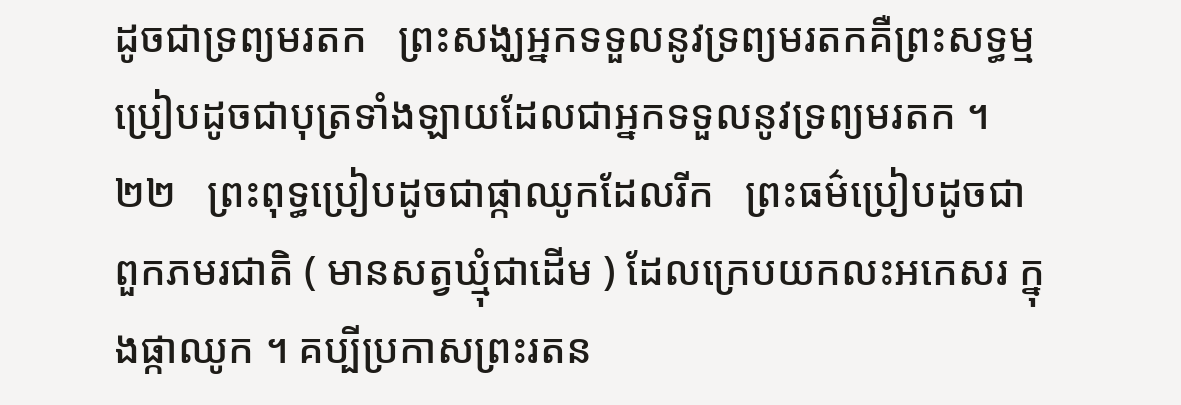ដូចជាទ្រព្យមរតក   ព្រះសង្ឃអ្នកទទួលនូវទ្រព្យមរតកគឺព្រះសទ្ធម្ម ប្រៀបដូចជាបុត្រទាំងឡាយដែលជាអ្នកទទួលនូវទ្រព្យមរតក ។
២២   ព្រះពុទ្ធប្រៀបដូចជាផ្កាឈូកដែលរីក   ព្រះធម៌ប្រៀបដូចជាពួកភមរជាតិ ( មានសត្វឃ្មុំជាដើម ) ដែលក្រេបយកលះអកេសរ ក្នុងផ្កាឈូក ។ គប្បីប្រកាសព្រះរតន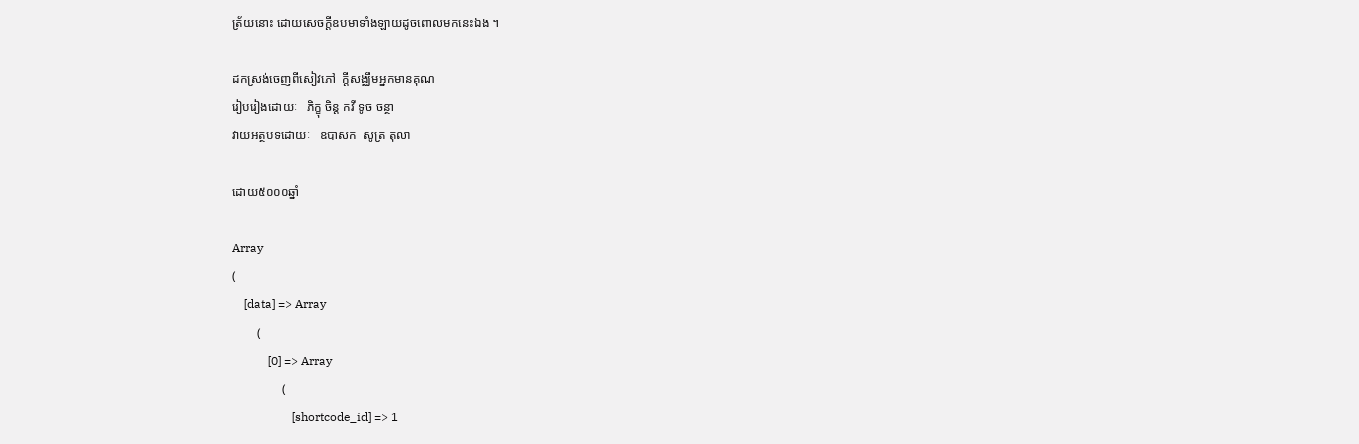ត្រ័យនោះ ដោយសេចក្តីឧបមាទាំងឡាយដូចពោលមកនេះឯង ។

ដកស្រង់ចេញពីសៀវភៅ  ក្តីសង្ឈឹមអ្នកមានគុណ
រៀបរៀងដោយៈ   ភិក្ខុ ចិន្ត កវី ទូច ចន្ថា
វាយអត្ថបទដោយៈ   ឧបាសក  សូត្រ តុលា

ដោយ៥០០០ឆ្នាំ

Array
(
    [data] => Array
        (
            [0] => Array
                (
                    [shortcode_id] => 1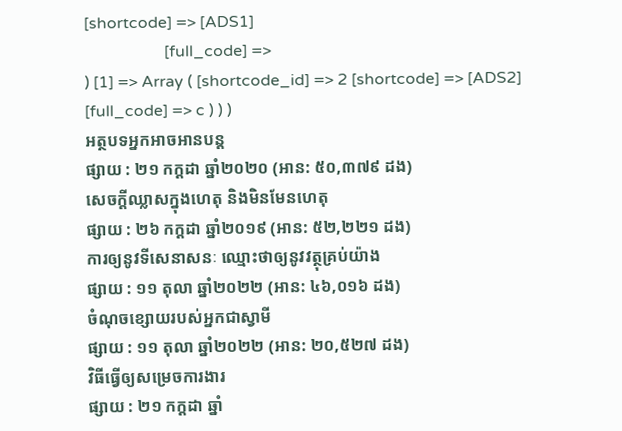[shortcode] => [ADS1]
                    [full_code] =>
) [1] => Array ( [shortcode_id] => 2 [shortcode] => [ADS2] [full_code] => c ) ) )
អត្ថបទអ្នកអាចអានបន្ត
ផ្សាយ : ២១ កក្តដា ឆ្នាំ២០២០ (អាន: ៥០,៣៧៩ ដង)
សេចក្តីឈ្លាសក្នុងហេតុ និងមិនមែនហេតុ
ផ្សាយ : ២៦ កក្តដា ឆ្នាំ២០១៩ (អាន: ៥២,២២១ ដង)
ការឲ្យនូវទីសេនាសនៈ ឈ្មោះថាឲ្យនូវវត្ថុគ្រប់យ៉ាង
ផ្សាយ : ១១ តុលា ឆ្នាំ២០២២ (អាន: ៤៦,០១៦ ដង)
ចំណុចខ្សោយរបស់អ្នកជាស្វាមី
ផ្សាយ : ១១ តុលា ឆ្នាំ២០២២ (អាន: ២០,៥២៧ ដង)
វិធីធ្វើឲ្យសម្រេចការងារ
ផ្សាយ : ២១ កក្តដា ឆ្នាំ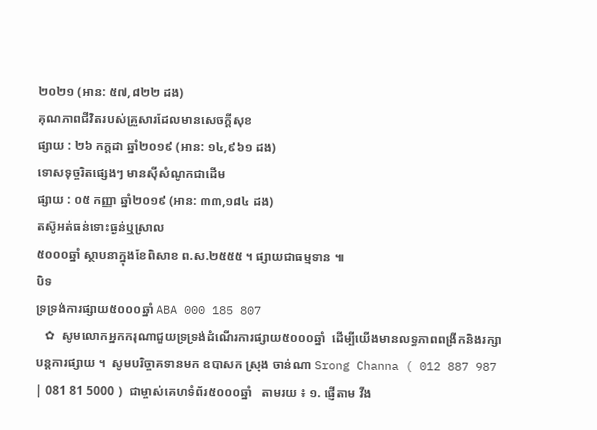២០២១ (អាន: ៥៧,៨២២ ដង)
គុណភាពជីវិតរបស់គ្រួសារដែលមានសេចក្ដីសុខ
ផ្សាយ : ២៦ កក្តដា ឆ្នាំ២០១៩ (អាន: ១៤,៩៦១ ដង)
ទោសទុច្ចរិតផ្សេងៗ មានស៊ីសំណូកជាដើម
ផ្សាយ : ០៥ កញ្ញា ឆ្នាំ២០១៩ (អាន: ៣៣,១៨៤ ដង)
តស៊ូអត់ធន់ទោះធ្ងន់ឬស្រាល
៥០០០ឆ្នាំ ស្ថាបនាក្នុងខែពិសាខ ព.ស.២៥៥៥ ។ ផ្សាយជាធម្មទាន ៕
បិទ
ទ្រទ្រង់ការផ្សាយ៥០០០ឆ្នាំ ABA 000 185 807
   ✿  សូមលោកអ្នកករុណាជួយទ្រទ្រង់ដំណើរការផ្សាយ៥០០០ឆ្នាំ  ដើម្បីយើងមានលទ្ធភាពពង្រីកនិងរក្សាបន្តការផ្សាយ ។  សូមបរិច្ចាគទានមក ឧបាសក ស្រុង ចាន់ណា Srong Channa ( 012 887 987 | 081 81 5000 )  ជាម្ចាស់គេហទំព័រ៥០០០ឆ្នាំ   តាមរយ ៖ ១. ផ្ញើតាម វីង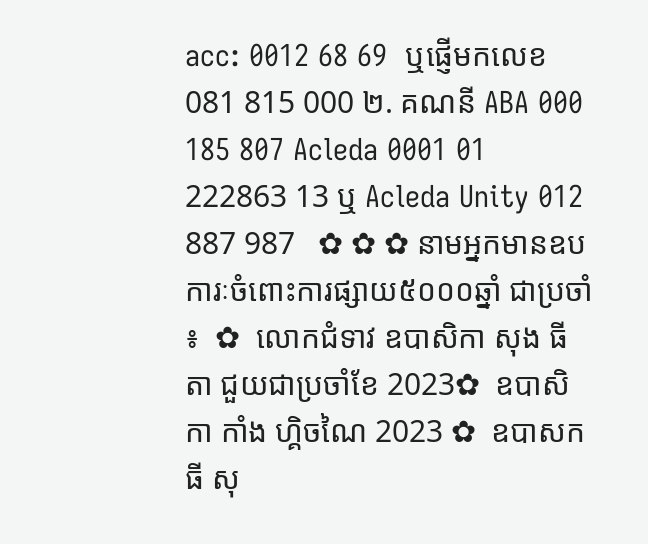acc: 0012 68 69  ឬផ្ញើមកលេខ 081 815 000 ២. គណនី ABA 000 185 807 Acleda 0001 01 222863 13 ឬ Acleda Unity 012 887 987   ✿ ✿ ✿ នាមអ្នកមានឧបការៈចំពោះការផ្សាយ៥០០០ឆ្នាំ ជាប្រចាំ ៖  ✿  លោកជំទាវ ឧបាសិកា សុង ធីតា ជួយជាប្រចាំខែ 2023✿  ឧបាសិកា កាំង ហ្គិចណៃ 2023 ✿  ឧបាសក ធី សុ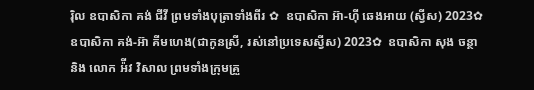រ៉ិល ឧបាសិកា គង់ ជីវី ព្រមទាំងបុត្រាទាំងពីរ ✿  ឧបាសិកា អ៊ា-ហុី ឆេងអាយ (ស្វីស) 2023✿  ឧបាសិកា គង់-អ៊ា គីមហេង(ជាកូនស្រី, រស់នៅប្រទេសស្វីស) 2023✿  ឧបាសិកា សុង ចន្ថា និង លោក អ៉ីវ វិសាល ព្រមទាំងក្រុមគ្រួ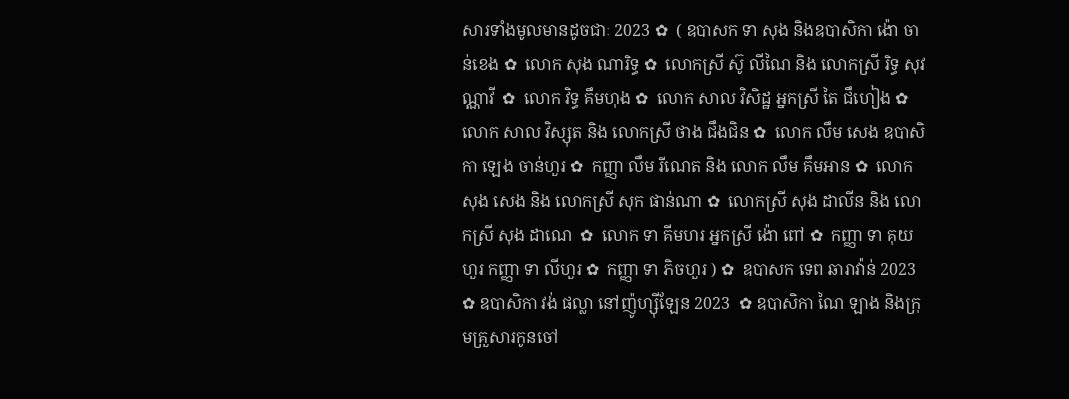សារទាំងមូលមានដូចជាៈ 2023 ✿  ( ឧបាសក ទា សុង និងឧបាសិកា ង៉ោ ចាន់ខេង ✿  លោក សុង ណារិទ្ធ ✿  លោកស្រី ស៊ូ លីណៃ និង លោកស្រី រិទ្ធ សុវណ្ណាវី  ✿  លោក វិទ្ធ គឹមហុង ✿  លោក សាល វិសិដ្ឋ អ្នកស្រី តៃ ជឹហៀង ✿  លោក សាល វិស្សុត និង លោកស្រី ថាង ជឹងជិន ✿  លោក លឹម សេង ឧបាសិកា ឡេង ចាន់ហួរ ✿  កញ្ញា លឹម រីណេត និង លោក លឹម គឹមអាន ✿  លោក សុង សេង និង លោកស្រី សុក ផាន់ណា ✿  លោកស្រី សុង ដាលីន និង លោកស្រី សុង ដាណេ  ✿  លោក ទា គីមហរ អ្នកស្រី ង៉ោ ពៅ ✿  កញ្ញា ទា គុយហួរ កញ្ញា ទា លីហួរ ✿  កញ្ញា ទា ភិចហួរ ) ✿  ឧបាសក ទេព ឆារាវ៉ាន់ 2023 ✿ ឧបាសិកា វង់ ផល្លា នៅញ៉ូហ្ស៊ីឡែន 2023  ✿ ឧបាសិកា ណៃ ឡាង និងក្រុមគ្រួសារកូនចៅ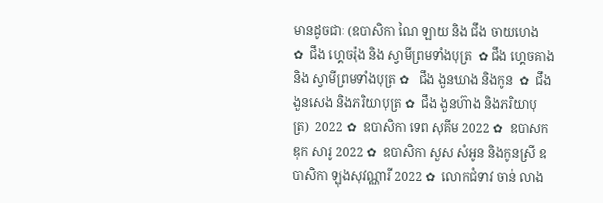មានដូចជាៈ (ឧបាសិកា ណៃ ឡាយ និង ជឹង ចាយហេង  ✿  ជឹង ហ្គេចរ៉ុង និង ស្វាមីព្រមទាំងបុត្រ  ✿ ជឹង ហ្គេចគាង និង ស្វាមីព្រមទាំងបុត្រ ✿   ជឹង ងួនឃាង និងកូន  ✿  ជឹង ងួនសេង និងភរិយាបុត្រ ✿  ជឹង ងួនហ៊ាង និងភរិយាបុត្រ)  2022 ✿  ឧបាសិកា ទេព សុគីម 2022 ✿  ឧបាសក ឌុក សារូ 2022 ✿  ឧបាសិកា សួស សំអូន និងកូនស្រី ឧបាសិកា ឡុងសុវណ្ណារី 2022 ✿  លោកជំទាវ ចាន់ លាង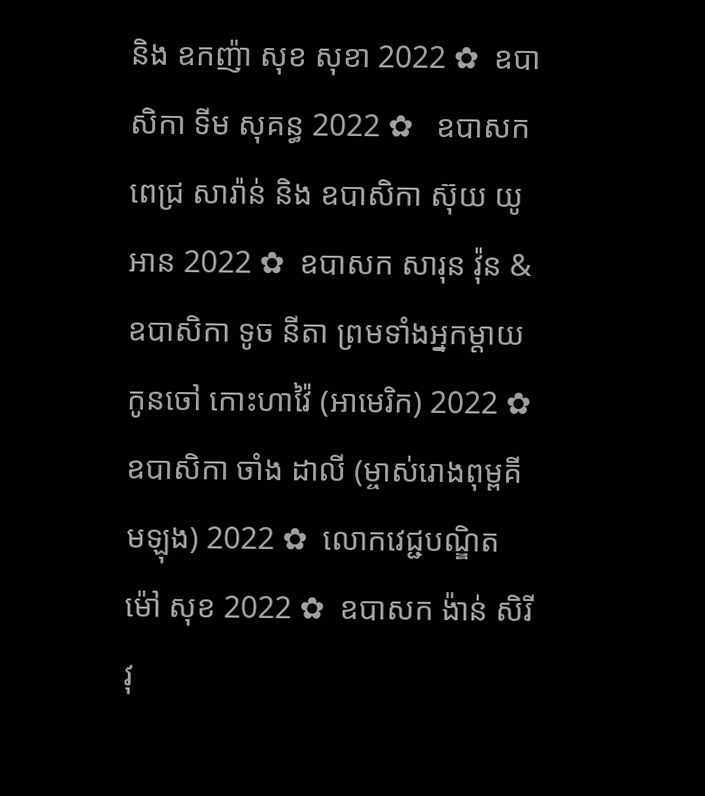និង ឧកញ៉ា សុខ សុខា 2022 ✿  ឧបាសិកា ទីម សុគន្ធ 2022 ✿   ឧបាសក ពេជ្រ សារ៉ាន់ និង ឧបាសិកា ស៊ុយ យូអាន 2022 ✿  ឧបាសក សារុន វ៉ុន & ឧបាសិកា ទូច នីតា ព្រមទាំងអ្នកម្តាយ កូនចៅ កោះហាវ៉ៃ (អាមេរិក) 2022 ✿  ឧបាសិកា ចាំង ដាលី (ម្ចាស់រោងពុម្ពគីមឡុង) 2022 ✿  លោកវេជ្ជបណ្ឌិត ម៉ៅ សុខ 2022 ✿  ឧបាសក ង៉ាន់ សិរីវុ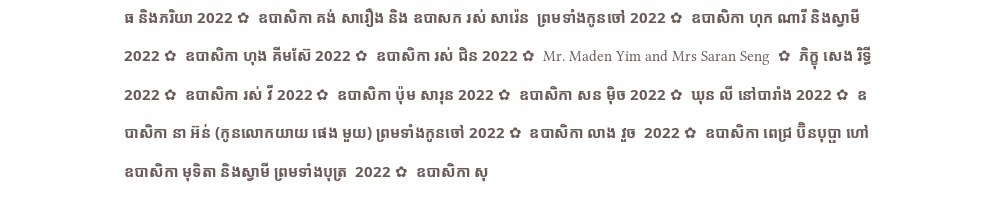ធ និងភរិយា 2022 ✿  ឧបាសិកា គង់ សារឿង និង ឧបាសក រស់ សារ៉េន  ព្រមទាំងកូនចៅ 2022 ✿  ឧបាសិកា ហុក ណារី និងស្វាមី 2022 ✿  ឧបាសិកា ហុង គីមស៊ែ 2022 ✿  ឧបាសិកា រស់ ជិន 2022 ✿  Mr. Maden Yim and Mrs Saran Seng  ✿  ភិក្ខុ សេង រិទ្ធី 2022 ✿  ឧបាសិកា រស់ វី 2022 ✿  ឧបាសិកា ប៉ុម សារុន 2022 ✿  ឧបាសិកា សន ម៉ិច 2022 ✿  ឃុន លី នៅបារាំង 2022 ✿  ឧបាសិកា នា អ៊ន់ (កូនលោកយាយ ផេង មួយ) ព្រមទាំងកូនចៅ 2022 ✿  ឧបាសិកា លាង វួច  2022 ✿  ឧបាសិកា ពេជ្រ ប៊ិនបុប្ផា ហៅឧបាសិកា មុទិតា និងស្វាមី ព្រមទាំងបុត្រ  2022 ✿  ឧបាសិកា សុ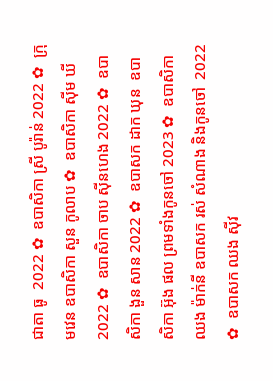ជាតា ធូ  2022 ✿  ឧបាសិកា ស្រី បូរ៉ាន់ 2022 ✿  ក្រុមវេន ឧបាសិកា សួន កូលាប ✿  ឧបាសិកា ស៊ីម ឃី 2022 ✿  ឧបាសិកា ចាប ស៊ីនហេង 2022 ✿  ឧបាសិកា ងួន សាន 2022 ✿  ឧបាសក ដាក ឃុន  ឧបាសិកា អ៊ុង ផល ព្រមទាំងកូនចៅ 2023 ✿  ឧបាសិកា ឈង ម៉ាក់នី ឧបាសក រស់ សំណាង និងកូនចៅ  2022 ✿  ឧបាសក ឈង សុីវ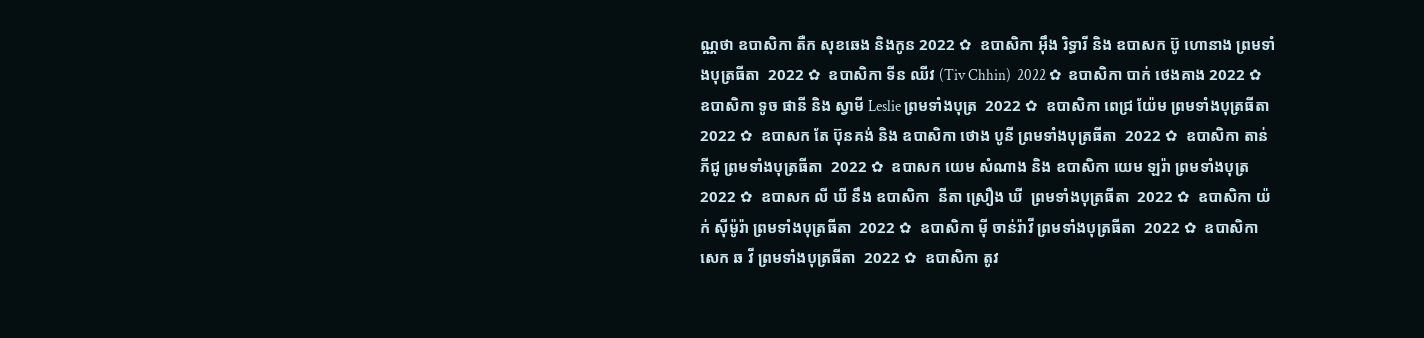ណ្ណថា ឧបាសិកា តឺក សុខឆេង និងកូន 2022 ✿  ឧបាសិកា អុឹង រិទ្ធារី និង ឧបាសក ប៊ូ ហោនាង ព្រមទាំងបុត្រធីតា  2022 ✿  ឧបាសិកា ទីន ឈីវ (Tiv Chhin)  2022 ✿  ឧបាសិកា បាក់ ថេងគាង 2022 ✿  ឧបាសិកា ទូច ផានី និង ស្វាមី Leslie ព្រមទាំងបុត្រ  2022 ✿  ឧបាសិកា ពេជ្រ យ៉ែម ព្រមទាំងបុត្រធីតា  2022 ✿  ឧបាសក តែ ប៊ុនគង់ និង ឧបាសិកា ថោង បូនី ព្រមទាំងបុត្រធីតា  2022 ✿  ឧបាសិកា តាន់ ភីជូ ព្រមទាំងបុត្រធីតា  2022 ✿  ឧបាសក យេម សំណាង និង ឧបាសិកា យេម ឡរ៉ា ព្រមទាំងបុត្រ  2022 ✿  ឧបាសក លី ឃី នឹង ឧបាសិកា  នីតា ស្រឿង ឃី  ព្រមទាំងបុត្រធីតា  2022 ✿  ឧបាសិកា យ៉ក់ សុីម៉ូរ៉ា ព្រមទាំងបុត្រធីតា  2022 ✿  ឧបាសិកា មុី ចាន់រ៉ាវី ព្រមទាំងបុត្រធីតា  2022 ✿  ឧបាសិកា សេក ឆ វី ព្រមទាំងបុត្រធីតា  2022 ✿  ឧបាសិកា តូវ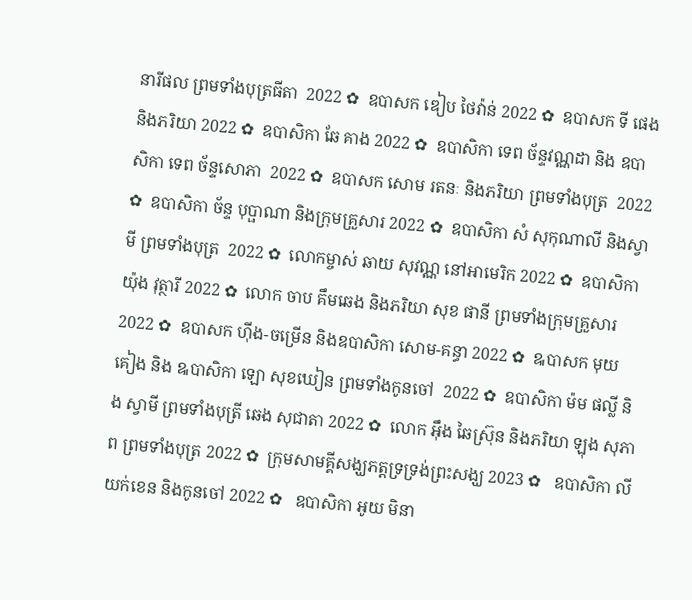នារីផល ព្រមទាំងបុត្រធីតា  2022 ✿  ឧបាសក ឌៀប ថៃវ៉ាន់ 2022 ✿  ឧបាសក ទី ផេង និងភរិយា 2022 ✿  ឧបាសិកា ឆែ គាង 2022 ✿  ឧបាសិកា ទេព ច័ន្ទវណ្ណដា និង ឧបាសិកា ទេព ច័ន្ទសោភា  2022 ✿  ឧបាសក សោម រតនៈ និងភរិយា ព្រមទាំងបុត្រ  2022 ✿  ឧបាសិកា ច័ន្ទ បុប្ផាណា និងក្រុមគ្រួសារ 2022 ✿  ឧបាសិកា សំ សុកុណាលី និងស្វាមី ព្រមទាំងបុត្រ  2022 ✿  លោកម្ចាស់ ឆាយ សុវណ្ណ នៅអាមេរិក 2022 ✿  ឧបាសិកា យ៉ុង វុត្ថារី 2022 ✿  លោក ចាប គឹមឆេង និងភរិយា សុខ ផានី ព្រមទាំងក្រុមគ្រួសារ 2022 ✿  ឧបាសក ហ៊ីង-ចម្រើន និងឧបាសិកា សោម-គន្ធា 2022 ✿  ឩបាសក មុយ គៀង និង ឩបាសិកា ឡោ សុខឃៀន ព្រមទាំងកូនចៅ  2022 ✿  ឧបាសិកា ម៉ម ផល្លី និង ស្វាមី ព្រមទាំងបុត្រី ឆេង សុជាតា 2022 ✿  លោក អ៊ឹង ឆៃស្រ៊ុន និងភរិយា ឡុង សុភាព ព្រមទាំងបុត្រ 2022 ✿  ក្រុមសាមគ្គីសង្ឃភត្តទ្រទ្រង់ព្រះសង្ឃ 2023 ✿   ឧបាសិកា លី យក់ខេន និងកូនចៅ 2022 ✿   ឧបាសិកា អូយ មិនា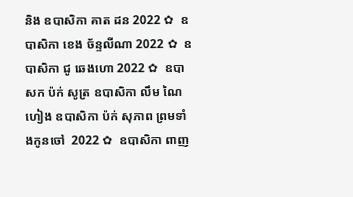និង ឧបាសិកា គាត ដន 2022 ✿  ឧបាសិកា ខេង ច័ន្ទលីណា 2022 ✿  ឧបាសិកា ជូ ឆេងហោ 2022 ✿  ឧបាសក ប៉ក់ សូត្រ ឧបាសិកា លឹម ណៃហៀង ឧបាសិកា ប៉ក់ សុភាព ព្រមទាំងកូនចៅ  2022 ✿  ឧបាសិកា ពាញ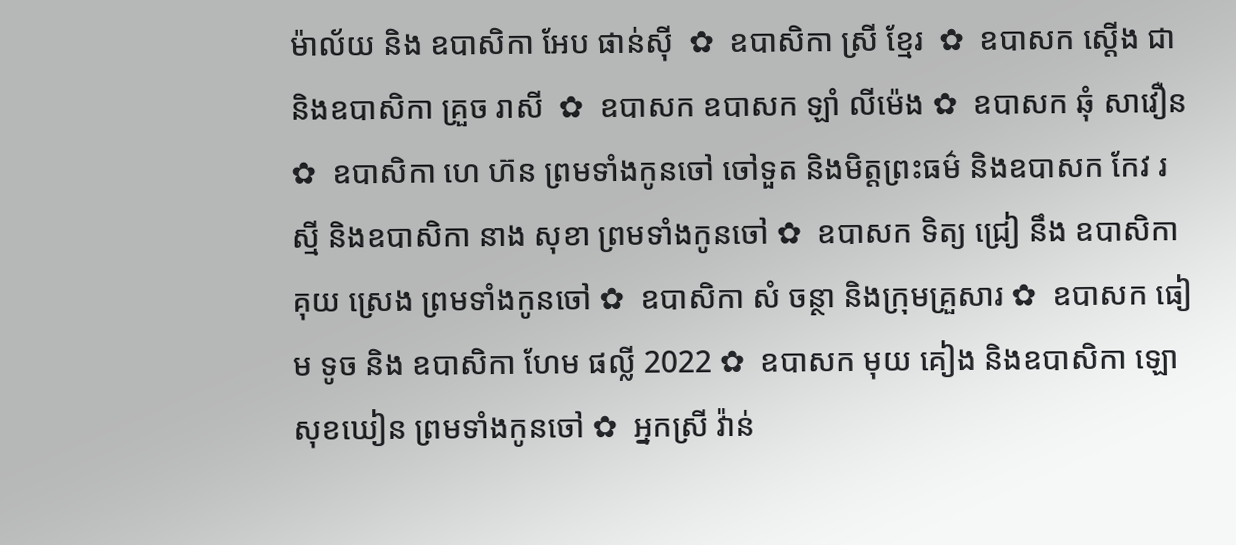ម៉ាល័យ និង ឧបាសិកា អែប ផាន់ស៊ី  ✿  ឧបាសិកា ស្រី ខ្មែរ  ✿  ឧបាសក ស្តើង ជា និងឧបាសិកា គ្រួច រាសី  ✿  ឧបាសក ឧបាសក ឡាំ លីម៉េង ✿  ឧបាសក ឆុំ សាវឿន  ✿  ឧបាសិកា ហេ ហ៊ន ព្រមទាំងកូនចៅ ចៅទួត និងមិត្តព្រះធម៌ និងឧបាសក កែវ រស្មី និងឧបាសិកា នាង សុខា ព្រមទាំងកូនចៅ ✿  ឧបាសក ទិត្យ ជ្រៀ នឹង ឧបាសិកា គុយ ស្រេង ព្រមទាំងកូនចៅ ✿  ឧបាសិកា សំ ចន្ថា និងក្រុមគ្រួសារ ✿  ឧបាសក ធៀម ទូច និង ឧបាសិកា ហែម ផល្លី 2022 ✿  ឧបាសក មុយ គៀង និងឧបាសិកា ឡោ សុខឃៀន ព្រមទាំងកូនចៅ ✿  អ្នកស្រី វ៉ាន់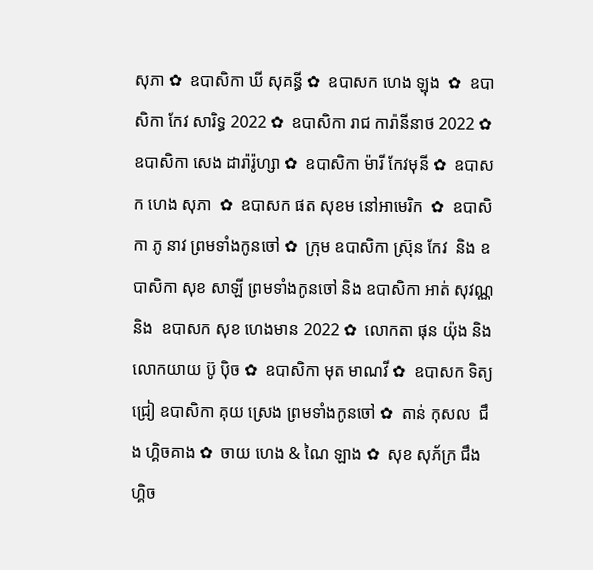សុភា ✿  ឧបាសិកា ឃី សុគន្ធី ✿  ឧបាសក ហេង ឡុង  ✿  ឧបាសិកា កែវ សារិទ្ធ 2022 ✿  ឧបាសិកា រាជ ការ៉ានីនាថ 2022 ✿  ឧបាសិកា សេង ដារ៉ារ៉ូហ្សា ✿  ឧបាសិកា ម៉ារី កែវមុនី ✿  ឧបាសក ហេង សុភា  ✿  ឧបាសក ផត សុខម នៅអាមេរិក  ✿  ឧបាសិកា ភូ នាវ ព្រមទាំងកូនចៅ ✿  ក្រុម ឧបាសិកា ស្រ៊ុន កែវ  និង ឧបាសិកា សុខ សាឡី ព្រមទាំងកូនចៅ និង ឧបាសិកា អាត់ សុវណ្ណ និង  ឧបាសក សុខ ហេងមាន 2022 ✿  លោកតា ផុន យ៉ុង និង លោកយាយ ប៊ូ ប៉ិច ✿  ឧបាសិកា មុត មាណវី ✿  ឧបាសក ទិត្យ ជ្រៀ ឧបាសិកា គុយ ស្រេង ព្រមទាំងកូនចៅ ✿  តាន់ កុសល  ជឹង ហ្គិចគាង ✿  ចាយ ហេង & ណៃ ឡាង ✿  សុខ សុភ័ក្រ ជឹង ហ្គិច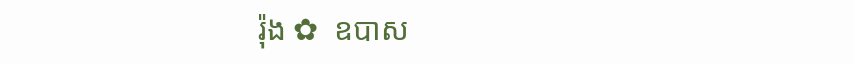រ៉ុង ✿  ឧបាស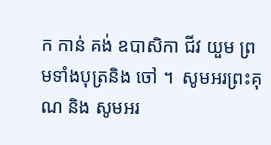ក កាន់ គង់ ឧបាសិកា ជីវ យួម ព្រមទាំងបុត្រនិង ចៅ ។  សូមអរព្រះគុណ និង សូមអរ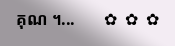គុណ ។...       ✿  ✿  ✿